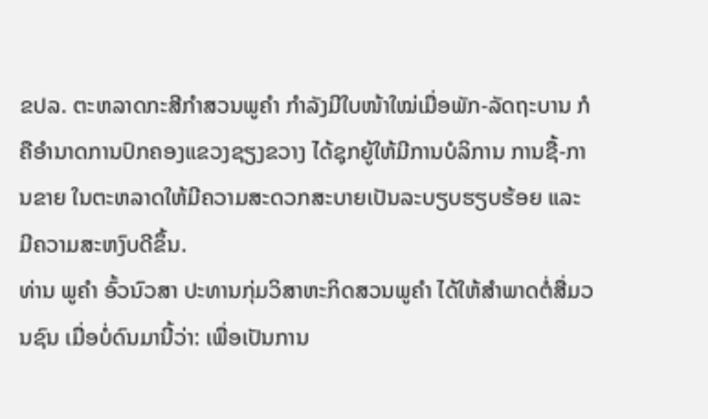ຂປລ. ຕະຫລາດກະສີກໍາສວນພູຄໍາ ກໍາລັງມີໃບໜ້າໃໝ່ເມື່ອພັກ-ລັດຖະບານ ກໍຄືອໍານາດການປົກຄອງແຂວງຊຽງຂວາງ ໄດ້ຊຸກຍູ້ໃຫ້ມີການບໍລິການ ການຊື້-ການຂາຍ ໃນຕະຫລາດໃຫ້ມີຄວາມສະດວກສະບາຍເປັນລະບຽບຮຽບຮ້ອຍ ແລະ ມີຄວາມສະຫງົບດີຂຶ້ນ.
ທ່ານ ພູຄໍາ ອົ້ວນົວສາ ປະທານກຸ່ມວິສາຫະກິດສວນພູຄໍາ ໄດ້ໃຫ້ສໍາພາດຕໍ່ສື່ມວນຊົນ ເມື່ອບໍ່ດົນມານີ້ວ່າ: ເພື່ອເປັນການ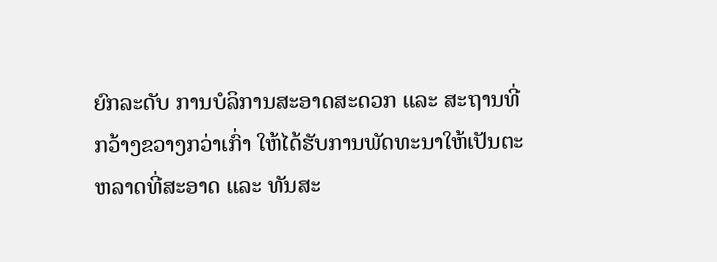ຍົກລະດັບ ການບໍລິການສະອາດສະດວກ ແລະ ສະຖານທີ່ກວ້າງຂວາງກວ່າເກົ່າ ໃຫ້ໄດ້ຮັບການພັດທະນາໃຫ້ເປັນຕະ ຫລາດທີ່ສະອາດ ແລະ ທັນສະ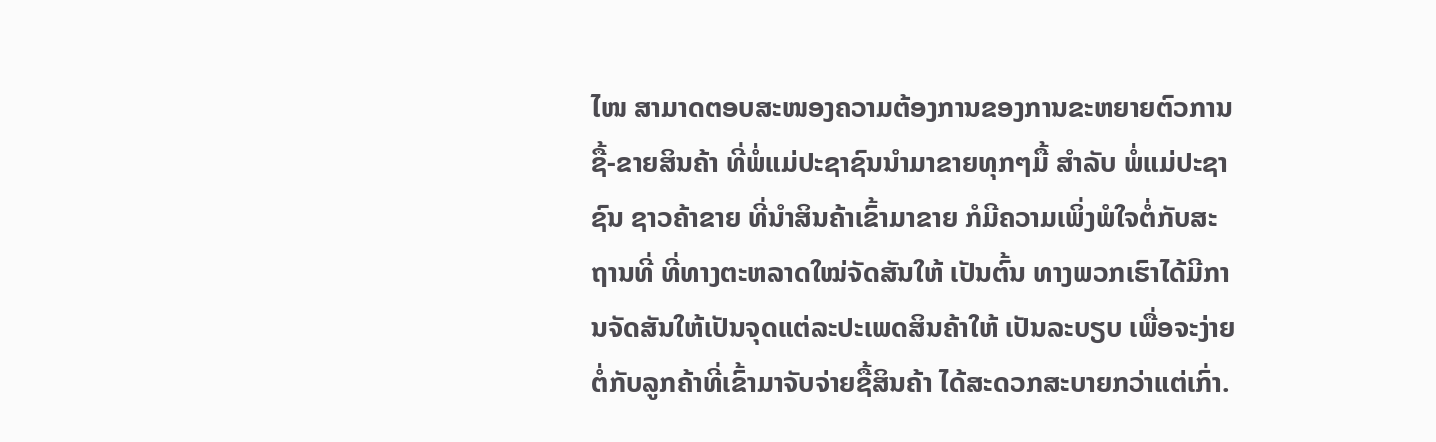ໄໜ ສາມາດຕອບສະໜອງຄວາມຕ້ອງການຂອງການຂະຫຍາຍຕົວການຊື້-ຂາຍສິນຄ້າ ທີ່ພໍ່ແມ່ປະຊາຊົນນຳມາຂາຍທຸກໆມື້ ສໍາລັບ ພໍ່ແມ່ປະຊາຊົນ ຊາວຄ້າຂາຍ ທີ່ນໍາສິນຄ້າເຂົ້າມາຂາຍ ກໍມີຄວາມເພິ່ງພໍໃຈຕໍ່ກັບສະຖານທີ່ ທີ່ທາງຕະຫລາດໃໝ່ຈັດສັນໃຫ້ ເປັນຕົ້ນ ທາງພວກເຮົາໄດ້ມີການຈັດສັນໃຫ້ເປັນຈຸດແຕ່ລະປະເພດສິນຄ້າໃຫ້ ເປັນລະບຽບ ເພື່ອຈະງ່າຍຕໍ່ກັບລູກຄ້າທີ່ເຂົ້າມາຈັບຈ່າຍຊື້ສິນຄ້າ ໄດ້ສະດວກສະບາຍກວ່າແຕ່ເກົ່າ.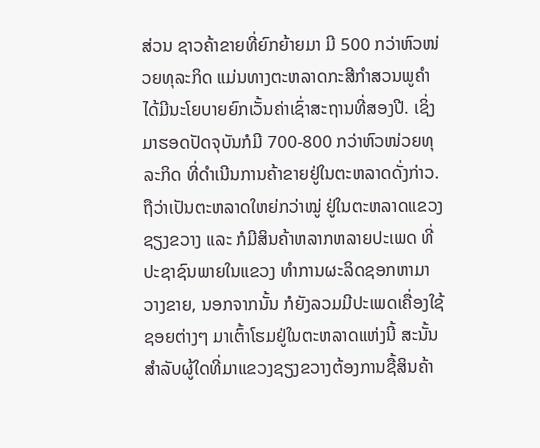ສ່ວນ ຊາວຄ້າຂາຍທີ່ຍົກຍ້າຍມາ ມີ 500 ກວ່າຫົວໜ່ວຍທຸລະກິດ ແມ່ນທາງຕະຫລາດກະສີກໍາສວນພູຄໍາ ໄດ້ມີນະໂຍບາຍຍົກເວັ້ນຄ່າເຊົ່າສະຖານທີ່ສອງປີ. ເຊິ່ງມາຮອດປັດຈຸບັນກໍມີ 700-800 ກວ່າຫົວໜ່ວຍທຸລະກິດ ທີ່ດໍາເນີນການຄ້າຂາຍຢູ່ໃນຕະຫລາດດັ່ງກ່າວ. ຖືວ່າເປັນຕະຫລາດໃຫຍ່ກວ່າໝູ່ ຢູ່ໃນຕະຫລາດແຂວງຊຽງຂວາງ ແລະ ກໍມີສິນຄ້າຫລາກຫລາຍປະເພດ ທີ່ປະຊາຊົນພາຍໃນແຂວງ ທໍາການຜະລິດຊອກຫາມາວາງຂາຍ, ນອກຈາກນັ້ນ ກໍຍັງລວມມີປະເພດເຄື່ອງໃຊ້ຊອຍຕ່າງໆ ມາເຕົ້າໂຮມຢູ່ໃນຕະຫລາດແຫ່ງນີ້ ສະນັ້ນ ສໍາລັບຜູ້ໃດທີ່ມາແຂວງຊຽງຂວາງຕ້ອງການຊື້ສິນຄ້າ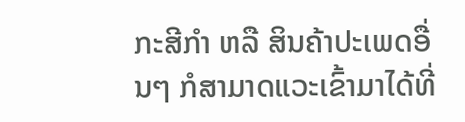ກະສີກໍາ ຫລື ສິນຄ້າປະເພດອື່ນໆ ກໍສາມາດແວະເຂົ້າມາໄດ້ທີ່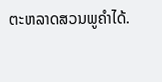ຕະຫລາດສວນພູຄໍາໄດ້.